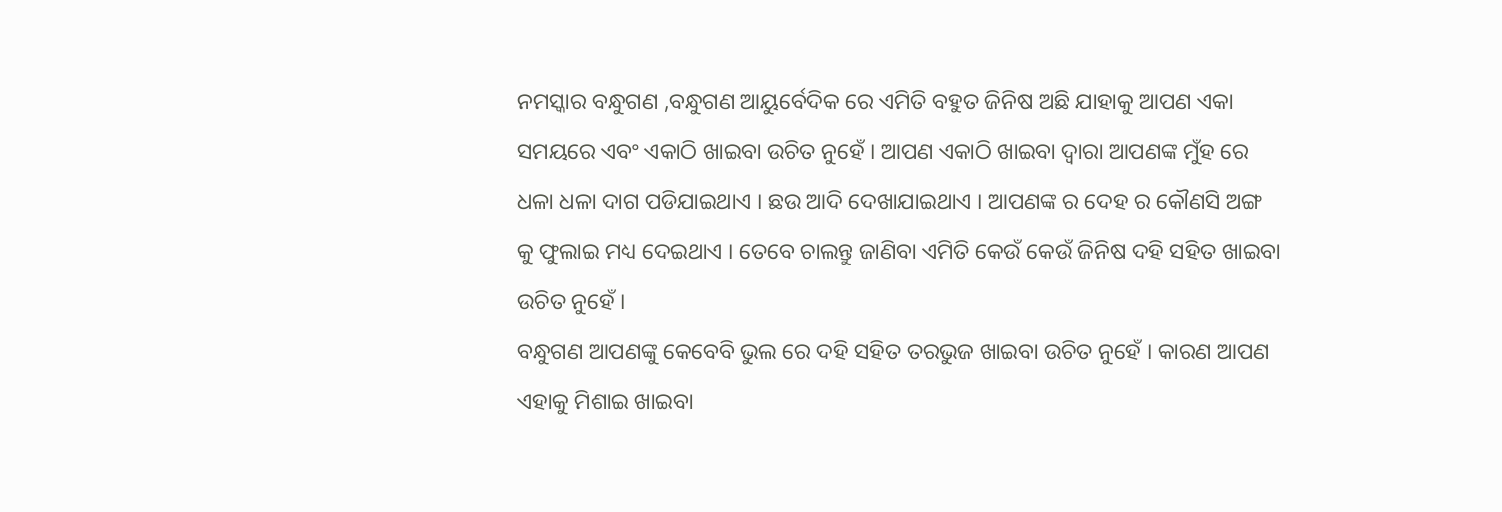ନମସ୍କାର ବନ୍ଧୁଗଣ ,ବନ୍ଧୁଗଣ ଆୟୁର୍ବେଦିକ ରେ ଏମିତି ବହୁତ ଜିନିଷ ଅଛି ଯାହାକୁ ଆପଣ ଏକା ସମୟରେ ଏବଂ ଏକାଠି ଖାଇବା ଉଚିତ ନୁହେଁ । ଆପଣ ଏକାଠି ଖାଇବା ଦ୍ବାରା ଆପଣଙ୍କ ମୁଁହ ରେ ଧଳା ଧଳା ଦାଗ ପଡିଯାଇଥାଏ । ଛଉ ଆଦି ଦେଖାଯାଇଥାଏ । ଆପଣଙ୍କ ର ଦେହ ର କୌଣସି ଅଙ୍ଗ କୁ ଫୁଲାଇ ମଧ୍ୟ ଦେଇଥାଏ । ତେବେ ଚାଲନ୍ତୁ ଜାଣିବା ଏମିତି କେଉଁ କେଉଁ ଜିନିଷ ଦହି ସହିତ ଖାଇବା ଉଚିତ ନୁହେଁ ।
ବନ୍ଧୁଗଣ ଆପଣଙ୍କୁ କେବେବି ଭୁଲ ରେ ଦହି ସହିତ ତରଭୁଜ ଖାଇବା ଉଚିତ ନୁହେଁ । କାରଣ ଆପଣ ଏହାକୁ ମିଶାଇ ଖାଇବା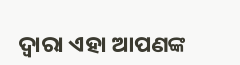ଦ୍ବାରା ଏହା ଆପଣଙ୍କ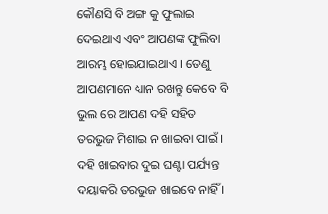କୌଣସି ବି ଅଙ୍ଗ କୁ ଫୁଲାଇ ଦେଇଥାଏ ଏବଂ ଆପଣଙ୍କ ଫୁଲିବା ଆରମ୍ଭ ହୋଇଯାଇଥାଏ । ତେଣୁ ଆପଣମାନେ ଧ୍ୟାନ ରଖନ୍ତୁ କେବେ ବି ଭୁଲ ରେ ଆପଣ ଦହି ସହିତ ତରଭୁଜ ମିଶାଇ ନ ଖାଇବା ପାଇଁ । ଦହି ଖାଇବାର ଦୁଇ ଘଣ୍ଟା ପର୍ଯ୍ୟନ୍ତ ଦୟାକରି ତରଭୁଜ ଖାଇବେ ନାହିଁ ।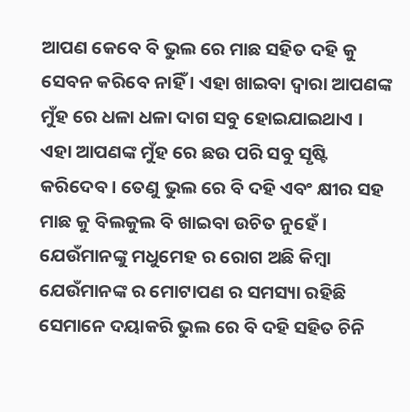ଆପଣ କେବେ ବି ଭୁଲ ରେ ମାଛ ସହିତ ଦହି କୁ ସେବନ କରିବେ ନାହିଁ । ଏହା ଖାଇବା ଦ୍ବାରା ଆପଣଙ୍କ ମୁଁହ ରେ ଧଳା ଧଳା ଦାଗ ସବୁ ହୋଇଯାଇଥାଏ । ଏହା ଆପଣଙ୍କ ମୁଁହ ରେ ଛଉ ପରି ସବୁ ସୃଷ୍ଟି କରିଦେବ । ତେଣୁ ଭୁଲ ରେ ବି ଦହି ଏବଂ କ୍ଷୀର ସହ ମାଛ କୁ ବିଲକୁଲ ବି ଖାଇବା ଉଚିତ ନୁହେଁ । ଯେଉଁମାନଙ୍କୁ ମଧୁମେହ ର ରୋଗ ଅଛି କିମ୍ବା ଯେଉଁମାନଙ୍କ ର ମୋଟାପଣ ର ସମସ୍ୟା ରହିଛି ସେମାନେ ଦୟାକରି ଭୁଲ ରେ ବି ଦହି ସହିତ ଚିନି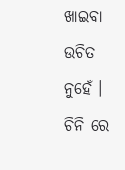ଖାଇବା ଉଚିତ ନୁହେଁ ।
ଚିନି ରେ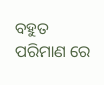ବହୁତ ପରିମାଣ ରେ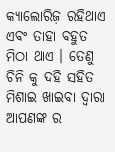କ୍ୟାଲୋରିଜ଼ ରହିଥାଏ ଏବଂ ତାହା ବହୁତ ମିଠା ଥାଏ । ତେଣୁ ଚିନି କୁ ଦହି ସହିତ ମିଶାଇ ଖାଇବା ଦ୍ବାରା ଆପଣଙ୍କ ର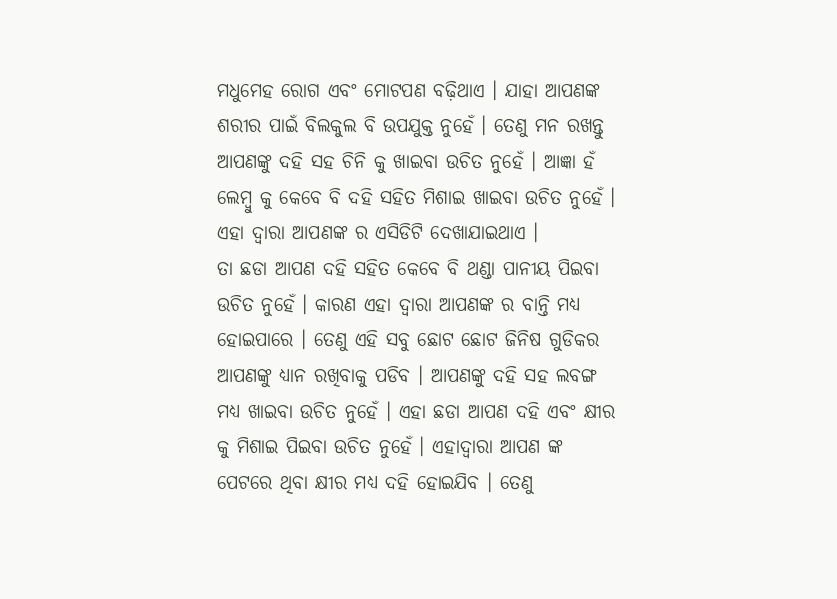ମଧୁମେହ ରୋଗ ଏବଂ ମୋଟପଣ ବଢ଼ିଥାଏ । ଯାହା ଆପଣଙ୍କ ଶରୀର ପାଇଁ ବିଲକୁଲ ବି ଉପଯୁକ୍ତ ନୁହେଁ । ତେଣୁ ମନ ରଖନ୍ତୁ ଆପଣଙ୍କୁ ଦହି ସହ ଚିନି କୁ ଖାଇବା ଉଚିତ ନୁହେଁ । ଆଜ୍ଞା ହଁ ଲେମ୍ବୁ କୁ କେବେ ବି ଦହି ସହିତ ମିଶାଇ ଖାଇବା ଉଚିତ ନୁହେଁ । ଏହା ଦ୍ଵାରା ଆପଣଙ୍କ ର ଏସିଡିଟି ଦେଖାଯାଇଥାଏ ।
ତା ଛଡା ଆପଣ ଦହି ସହିତ କେବେ ବି ଥଣ୍ଡା ପାନୀୟ ପିଇବା ଉଚିତ ନୁହେଁ । କାରଣ ଏହା ଦ୍ଵାରା ଆପଣଙ୍କ ର ବାନ୍ତି ମଧ୍ୟ ହୋଇପାରେ । ତେଣୁ ଏହି ସବୁ ଛୋଟ ଛୋଟ ଜିନିଷ ଗୁଡିକର ଆପଣଙ୍କୁ ଧ୍ୟାନ ରଖିବାକୁ ପଡିବ । ଆପଣଙ୍କୁ ଦହି ସହ ଲବଙ୍ଗ ମଧ୍ୟ ଖାଇବା ଉଚିତ ନୁହେଁ । ଏହା ଛଡା ଆପଣ ଦହି ଏବଂ କ୍ଷୀର କୁ ମିଶାଇ ପିଇବା ଉଚିତ ନୁହେଁ । ଏହାଦ୍ବାରା ଆପଣ ଙ୍କ ପେଟରେ ଥିବା କ୍ଷୀର ମଧ୍ୟ ଦହି ହୋଇଯିବ । ତେଣୁ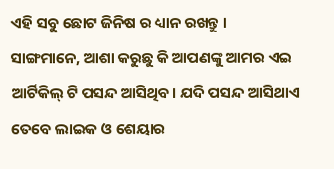ଏହି ସବୁ ଛୋଟ ଜିନିଷ ର ଧ୍ୟାନ ରଖନ୍ତୁ ।
ସାଙ୍ଗମାନେ, ଆଶା କରୁଛୁ କି ଆପଣଙ୍କୁ ଆମର ଏଇ ଆର୍ଟିକିଲ୍ ଟି ପସନ୍ଦ ଆସିଥିବ। ଯଦି ପସନ୍ଦ ଆସିଥାଏ ତେବେ ଲାଇକ ଓ ଶେୟାର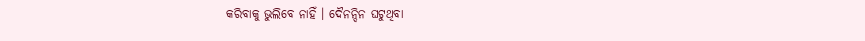କରିବାକୁ ଭୁଲିବେ ନାହିଁ । ଦୈନନ୍ଦିନ ଘଟୁଥିବା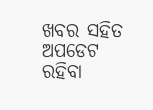ଖବର ସହିତ ଅପଡେଟ ରହିବା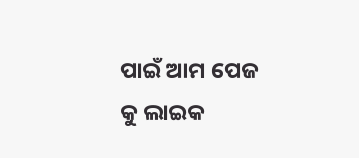ପାଇଁ ଆମ ପେଜ କୁ ଲାଇକ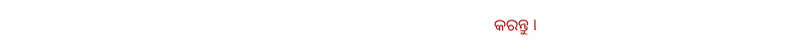କରନ୍ତୁ ।